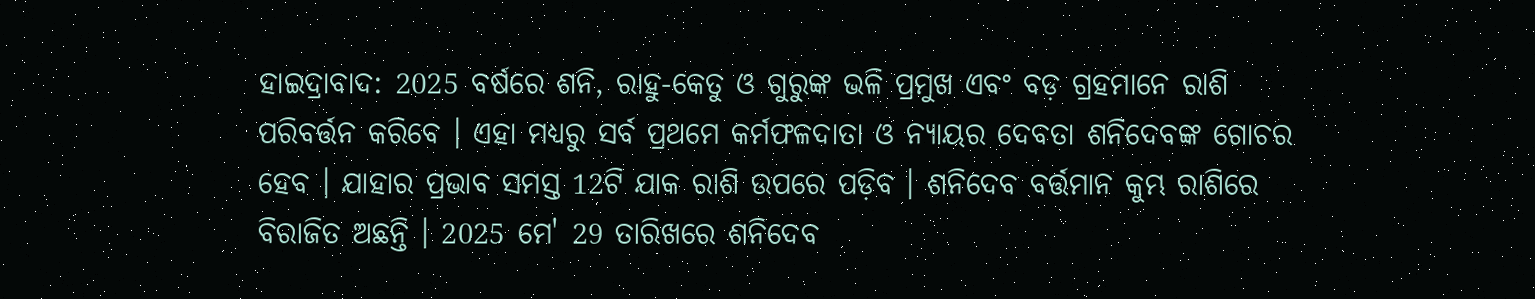ହାଇଦ୍ରାବାଦ: 2025 ବର୍ଷରେ ଶନି, ରାହୁ-କେତୁ ଓ ଗୁରୁଙ୍କ ଭଳି ପ୍ରମୁଖ ଏବଂ ବଡ଼ ଗ୍ରହମାନେ ରାଶି ପରିବର୍ତ୍ତନ କରିବେ । ଏହା ମଧ୍ୟରୁ ସର୍ବ ପ୍ରଥମେ କର୍ମଫଳଦାତା ଓ ନ୍ୟାୟର ଦେବତା ଶନିଦେବଙ୍କ ଗୋଚର ହେବ । ଯାହାର ପ୍ରଭାବ ସମସ୍ତ 12ଟି ଯାକ ରାଶି ଉପରେ ପଡ଼ିବ । ଶନିଦେବ ବର୍ତ୍ତମାନ କୁମ୍ଭ ରାଶିରେ ବିରାଜିତ ଅଛନ୍ତି । 2025 ମେ' 29 ତାରିଖରେ ଶନିଦେବ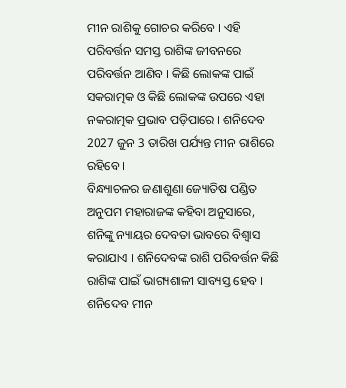ମୀନ ରାଶିକୁ ଗୋଚର କରିବେ । ଏହି ପରିବର୍ତ୍ତନ ସମସ୍ତ ରାଶିଙ୍କ ଜୀବନରେ ପରିବର୍ତ୍ତନ ଆଣିବ । କିଛି ଲୋକଙ୍କ ପାଇଁ ସକରାତ୍ମକ ଓ କିଛି ଲୋକଙ୍କ ଉପରେ ଏହା ନକରାତ୍ମକ ପ୍ରଭାବ ପଡ଼ିପାରେ । ଶନିଦେବ 2027 ଜୁନ 3 ତାରିଖ ପର୍ଯ୍ୟନ୍ତ ମୀନ ରାଶିରେ ରହିବେ ।
ବିନ୍ଧ୍ୟାଚଳର ଜଣାଶୁଣା ଜ୍ୟୋତିଷ ପଣ୍ଡିତ ଅନୁପମ ମହାରାଜଙ୍କ କହିବା ଅନୁସାରେ, ଶନିଙ୍କୁ ନ୍ୟାୟର ଦେବତା ଭାବରେ ବିଶ୍ବାସ କରାଯାଏ । ଶନିଦେବଙ୍କ ରାଶି ପରିବର୍ତ୍ତନ କିଛି ରାଶିଙ୍କ ପାଇଁ ଭାଗ୍ୟଶାଳୀ ସାବ୍ୟସ୍ତ ହେବ । ଶନିଦେବ ମୀନ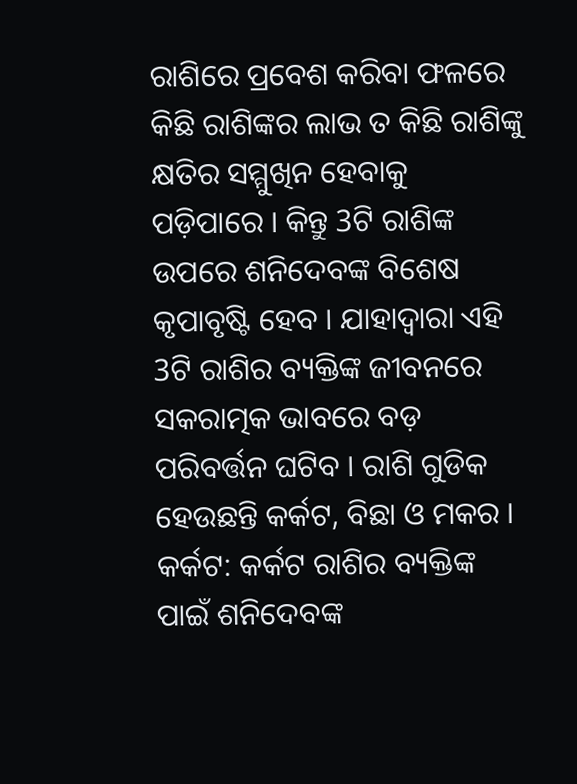ରାଶିରେ ପ୍ରବେଶ କରିବା ଫଳରେ କିଛି ରାଶିଙ୍କର ଲାଭ ତ କିଛି ରାଶିଙ୍କୁ କ୍ଷତିର ସମ୍ମୁଖିନ ହେବାକୁ ପଡ଼ିପାରେ । କିନ୍ତୁ 3ଟି ରାଶିଙ୍କ ଉପରେ ଶନିଦେବଙ୍କ ବିଶେଷ କୃପାବୃଷ୍ଟି ହେବ । ଯାହାଦ୍ବାରା ଏହି 3ଟି ରାଶିର ବ୍ୟକ୍ତିଙ୍କ ଜୀବନରେ ସକରାତ୍ମକ ଭାବରେ ବଡ଼ ପରିବର୍ତ୍ତନ ଘଟିବ । ରାଶି ଗୁଡିକ ହେଉଛନ୍ତି କର୍କଟ, ବିଛା ଓ ମକର ।
କର୍କଟ: କର୍କଟ ରାଶିର ବ୍ୟକ୍ତିଙ୍କ ପାଇଁ ଶନିଦେବଙ୍କ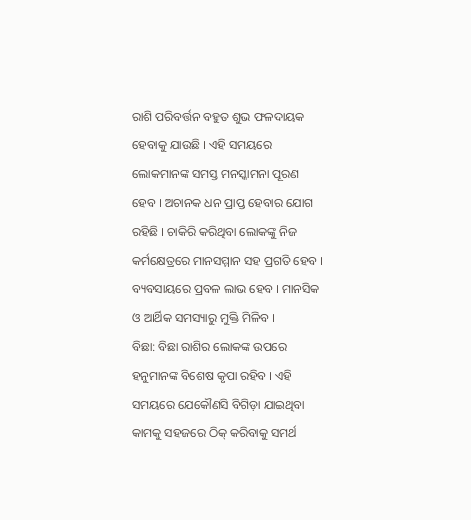ରାଶି ପରିବର୍ତ୍ତନ ବହୁତ ଶୁଭ ଫଳଦାୟକ ହେବାକୁ ଯାଉଛି । ଏହି ସମୟରେ ଲୋକମାନଙ୍କ ସମସ୍ତ ମନସ୍କାମନା ପୂରଣ ହେବ । ଅଚାନକ ଧନ ପ୍ରାପ୍ତ ହେବାର ଯୋଗ ରହିଛି । ଚାକିରି କରିଥିବା ଲୋକଙ୍କୁ ନିଜ କର୍ମକ୍ଷେତ୍ରରେ ମାନସମ୍ମାନ ସହ ପ୍ରଗତି ହେବ । ବ୍ୟବସାୟରେ ପ୍ରବଳ ଲାଭ ହେବ । ମାନସିକ ଓ ଆର୍ଥିକ ସମସ୍ୟାରୁ ମୁକ୍ତି ମିଳିବ ।
ବିଛା: ବିଛା ରାଶିର ଲୋକଙ୍କ ଉପରେ ହନୁମାନଙ୍କ ବିଶେଷ କୃପା ରହିବ । ଏହି ସମୟରେ ଯେକୌଣସି ବିଗିଡ଼ା ଯାଇଥିବା କାମକୁ ସହଜରେ ଠିକ୍ କରିବାକୁ ସମର୍ଥ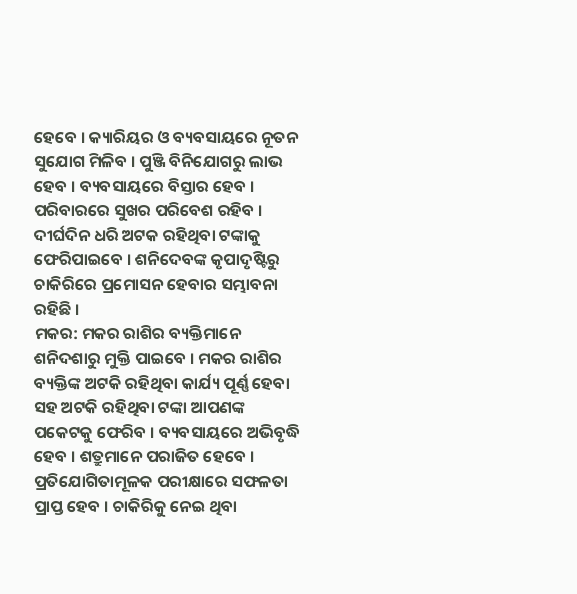ହେବେ । କ୍ୟାରିୟର ଓ ବ୍ୟବସାୟରେ ନୂତନ ସୁଯୋଗ ମିଳିବ । ପୁଞ୍ଜି ବିନିଯୋଗରୁ ଲାଭ ହେବ । ବ୍ୟବସାୟରେ ବିସ୍ତାର ହେବ । ପରିବାରରେ ସୁଖର ପରିବେଶ ରହିବ । ଦୀର୍ଘଦିନ ଧରି ଅଟକ ରହିଥିବା ଟଙ୍କାକୁ ଫେରିପାଇବେ । ଶନିଦେବଙ୍କ କୃପାଦୃଷ୍ଟିରୁ ଚାକିରିରେ ପ୍ରମୋସନ ହେବାର ସମ୍ଭାବନା ରହିଛି ।
ମକର: ମକର ରାଶିର ବ୍ୟକ୍ତିମାନେ ଶନିଦଶାରୁ ମୁକ୍ତି ପାଇବେ । ମକର ରାଶିର ବ୍ୟକ୍ତିଙ୍କ ଅଟକି ରହିଥିବା କାର୍ଯ୍ୟ ପୂର୍ଣ୍ଣ ହେବା ସହ ଅଟକି ରହିଥିବା ଟଙ୍କା ଆପଣଙ୍କ ପକେଟକୁ ଫେରିବ । ବ୍ୟବସାୟରେ ଅଭିବୃଦ୍ଧି ହେବ । ଶତ୍ରୁମାନେ ପରାଜିତ ହେବେ । ପ୍ରତିଯୋଗିତାମୂଳକ ପରୀକ୍ଷାରେ ସଫଳତା ପ୍ରାପ୍ତ ହେବ । ଚାକିରିକୁ ନେଇ ଥିବା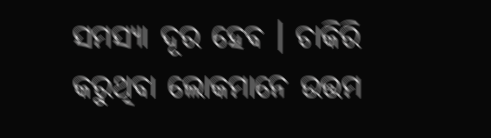ସମସ୍ୟା ଦୂର ହେବ । ଚାକିରି କରୁଥିବା ଲୋକମାନେ ଉତ୍ତମ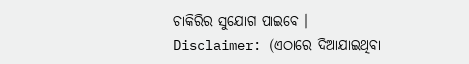ଚାକିରିର ସୁଯୋଗ ପାଇବେ ।
Disclaimer: (ଏଠାରେ ଦିଆଯାଇଥିବା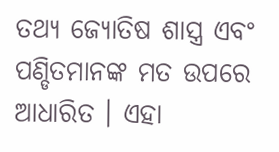ତଥ୍ୟ ଜ୍ୟୋତିଷ ଶାସ୍ତ୍ର ଏବଂ ପଣ୍ଡିତମାନଙ୍କ ମତ ଉପରେ ଆଧାରିତ । ଏହା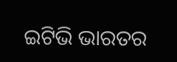ଇଟିଭି ଭାରତର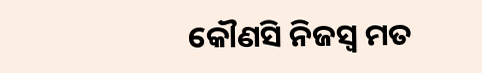କୌଣସି ନିଜସ୍ବ ମତ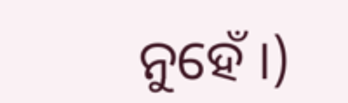ନୁହେଁ ।)